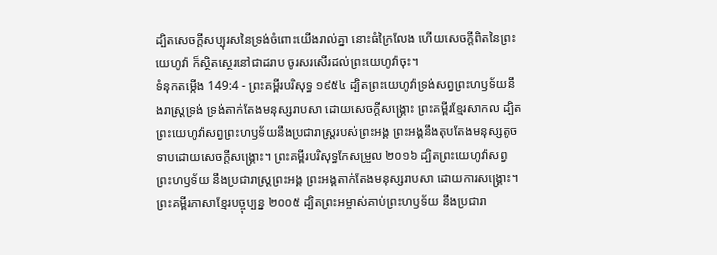ដ្បិតសេចក្ដីសប្បុរសនៃទ្រង់ចំពោះយើងរាល់គ្នា នោះធំក្រៃលែង ហើយសេចក្ដីពិតនៃព្រះយេហូវ៉ា ក៏ស្ថិតស្ថេរនៅជាដរាប ចូរសរសើរដល់ព្រះយេហូវ៉ាចុះ។
ទំនុកតម្កើង 149:4 - ព្រះគម្ពីរបរិសុទ្ធ ១៩៥៤ ដ្បិតព្រះយេហូវ៉ាទ្រង់សព្វព្រះហឫទ័យនឹងរាស្ត្រទ្រង់ ទ្រង់តាក់តែងមនុស្សរាបសា ដោយសេចក្ដីសង្គ្រោះ ព្រះគម្ពីរខ្មែរសាកល ដ្បិតព្រះយេហូវ៉ាសព្វព្រះហឫទ័យនឹងប្រជារាស្ត្ររបស់ព្រះអង្គ ព្រះអង្គនឹងតុបតែងមនុស្សតូចទាបដោយសេចក្ដីសង្គ្រោះ។ ព្រះគម្ពីរបរិសុទ្ធកែសម្រួល ២០១៦ ដ្បិតព្រះយេហូវ៉ាសព្វព្រះហឫទ័យ នឹងប្រជារាស្ត្រព្រះអង្គ ព្រះអង្គតាក់តែងមនុស្សរាបសា ដោយការសង្គ្រោះ។ ព្រះគម្ពីរភាសាខ្មែរបច្ចុប្បន្ន ២០០៥ ដ្បិតព្រះអម្ចាស់គាប់ព្រះហឫទ័យ នឹងប្រជារា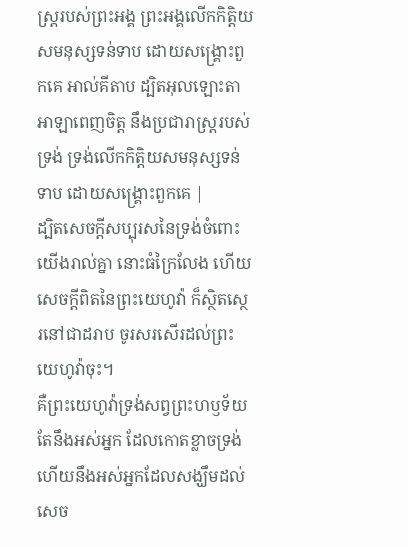ស្ត្ររបស់ព្រះអង្គ ព្រះអង្គលើកកិត្តិយសមនុស្សទន់ទាប ដោយសង្គ្រោះពួកគេ អាល់គីតាប ដ្បិតអុលឡោះតាអាឡាពេញចិត្ត នឹងប្រជារាស្ត្ររបស់ទ្រង់ ទ្រង់លើកកិត្តិយសមនុស្សទន់ទាប ដោយសង្គ្រោះពួកគេ |
ដ្បិតសេចក្ដីសប្បុរសនៃទ្រង់ចំពោះយើងរាល់គ្នា នោះធំក្រៃលែង ហើយសេចក្ដីពិតនៃព្រះយេហូវ៉ា ក៏ស្ថិតស្ថេរនៅជាដរាប ចូរសរសើរដល់ព្រះយេហូវ៉ាចុះ។
គឺព្រះយេហូវ៉ាទ្រង់សព្វព្រះហឫទ័យតែនឹងអស់អ្នក ដែលកោតខ្លាចទ្រង់ ហើយនឹងអស់អ្នកដែលសង្ឃឹមដល់សេច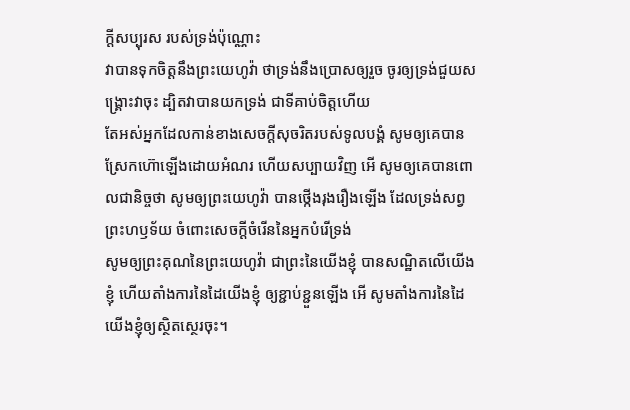ក្ដីសប្បុរស របស់ទ្រង់ប៉ុណ្ណោះ
វាបានទុកចិត្តនឹងព្រះយេហូវ៉ា ថាទ្រង់នឹងប្រោសឲ្យរួច ចូរឲ្យទ្រង់ជួយសង្គ្រោះវាចុះ ដ្បិតវាបានយកទ្រង់ ជាទីគាប់ចិត្តហើយ
តែអស់អ្នកដែលកាន់ខាងសេចក្ដីសុចរិតរបស់ទូលបង្គំ សូមឲ្យគេបានស្រែកហ៊ោឡើងដោយអំណរ ហើយសប្បាយវិញ អើ សូមឲ្យគេបានពោលជានិច្ចថា សូមឲ្យព្រះយេហូវ៉ា បានថ្កើងរុងរឿងឡើង ដែលទ្រង់សព្វព្រះហឫទ័យ ចំពោះសេចក្ដីចំរើននៃអ្នកបំរើទ្រង់
សូមឲ្យព្រះគុណនៃព្រះយេហូវ៉ា ជាព្រះនៃយើងខ្ញុំ បានសណ្ឋិតលើយើងខ្ញុំ ហើយតាំងការនៃដៃយើងខ្ញុំ ឲ្យខ្ជាប់ខ្ជួនឡើង អើ សូមតាំងការនៃដៃយើងខ្ញុំឲ្យស្ថិតស្ថេរចុះ។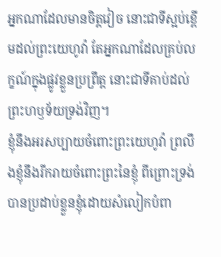អ្នកណាដែលមានចិត្តវៀច នោះជាទីស្អប់ខ្ពើមដល់ព្រះយេហូវ៉ា តែអ្នកណាដែលគ្រប់លក្ខណ៍ក្នុងផ្លូវខ្លួនប្រព្រឹត្ត នោះជាទីគាប់ដល់ព្រះហឫទ័យទ្រង់វិញ។
ខ្ញុំនឹងអរសប្បាយចំពោះព្រះយេហូវ៉ា ព្រលឹងខ្ញុំនឹងរីករាយចំពោះព្រះនៃខ្ញុំ ពីព្រោះទ្រង់បានប្រដាប់ខ្លួនខ្ញុំដោយសំលៀកបំពា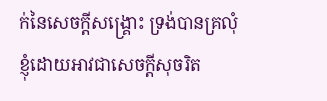ក់នៃសេចក្ដីសង្គ្រោះ ទ្រង់បានគ្រលុំខ្ញុំដោយអាវជាសេចក្ដីសុចរិត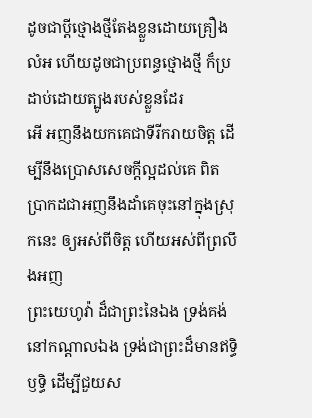ដូចជាប្ដីថ្មោងថ្មីតែងខ្លួនដោយគ្រឿងលំអ ហើយដូចជាប្រពន្ធថ្មោងថ្មី ក៏ប្រដាប់ដោយត្បូងរបស់ខ្លួនដែរ
អើ អញនឹងយកគេជាទីរីករាយចិត្ត ដើម្បីនឹងប្រោសសេចក្ដីល្អដល់គេ ពិតប្រាកដជាអញនឹងដាំគេចុះនៅក្នុងស្រុកនេះ ឲ្យអស់ពីចិត្ត ហើយអស់ពីព្រលឹងអញ
ព្រះយេហូវ៉ា ដ៏ជាព្រះនៃឯង ទ្រង់គង់នៅកណ្តាលឯង ទ្រង់ជាព្រះដ៏មានឥទ្ធិឫទ្ធិ ដើម្បីជួយស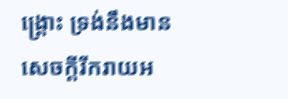ង្គ្រោះ ទ្រង់នឹងមានសេចក្ដីរីករាយអ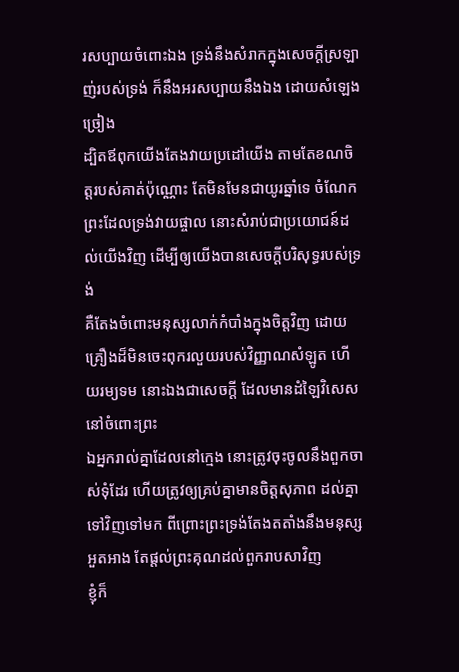រសប្បាយចំពោះឯង ទ្រង់នឹងសំរាកក្នុងសេចក្ដីស្រឡាញ់របស់ទ្រង់ ក៏នឹងអរសប្បាយនឹងឯង ដោយសំឡេងច្រៀង
ដ្បិតឪពុកយើងតែងវាយប្រដៅយើង តាមតែខណចិត្តរបស់គាត់ប៉ុណ្ណោះ តែមិនមែនជាយូរឆ្នាំទេ ចំណែកព្រះដែលទ្រង់វាយផ្ចាល នោះសំរាប់ជាប្រយោជន៍ដល់យើងវិញ ដើម្បីឲ្យយើងបានសេចក្ដីបរិសុទ្ធរបស់ទ្រង់
គឺតែងចំពោះមនុស្សលាក់កំបាំងក្នុងចិត្តវិញ ដោយគ្រឿងដ៏មិនចេះពុករលួយរបស់វិញ្ញាណសំឡូត ហើយរម្យទម នោះឯងជាសេចក្ដី ដែលមានដំឡៃវិសេសនៅចំពោះព្រះ
ឯអ្នករាល់គ្នាដែលនៅក្មេង នោះត្រូវចុះចូលនឹងពួកចាស់ទុំដែរ ហើយត្រូវឲ្យគ្រប់គ្នាមានចិត្តសុភាព ដល់គ្នាទៅវិញទៅមក ពីព្រោះព្រះទ្រង់តែងតតាំងនឹងមនុស្សអួតអាង តែផ្តល់ព្រះគុណដល់ពួករាបសាវិញ
ខ្ញុំក៏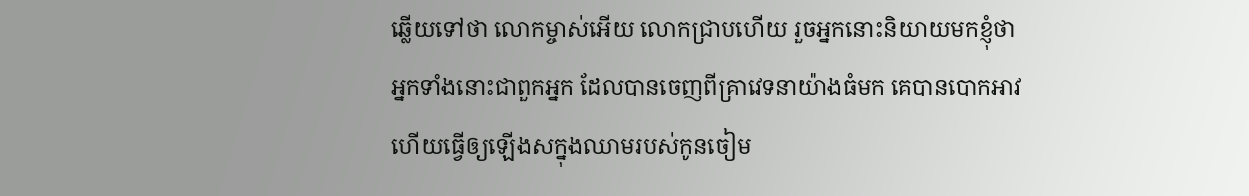ឆ្លើយទៅថា លោកម្ចាស់អើយ លោកជ្រាបហើយ រួចអ្នកនោះនិយាយមកខ្ញុំថា អ្នកទាំងនោះជាពួកអ្នក ដែលបានចេញពីគ្រាវេទនាយ៉ាងធំមក គេបានបោកអាវ ហើយធ្វើឲ្យឡើងសក្នុងឈាមរបស់កូនចៀម